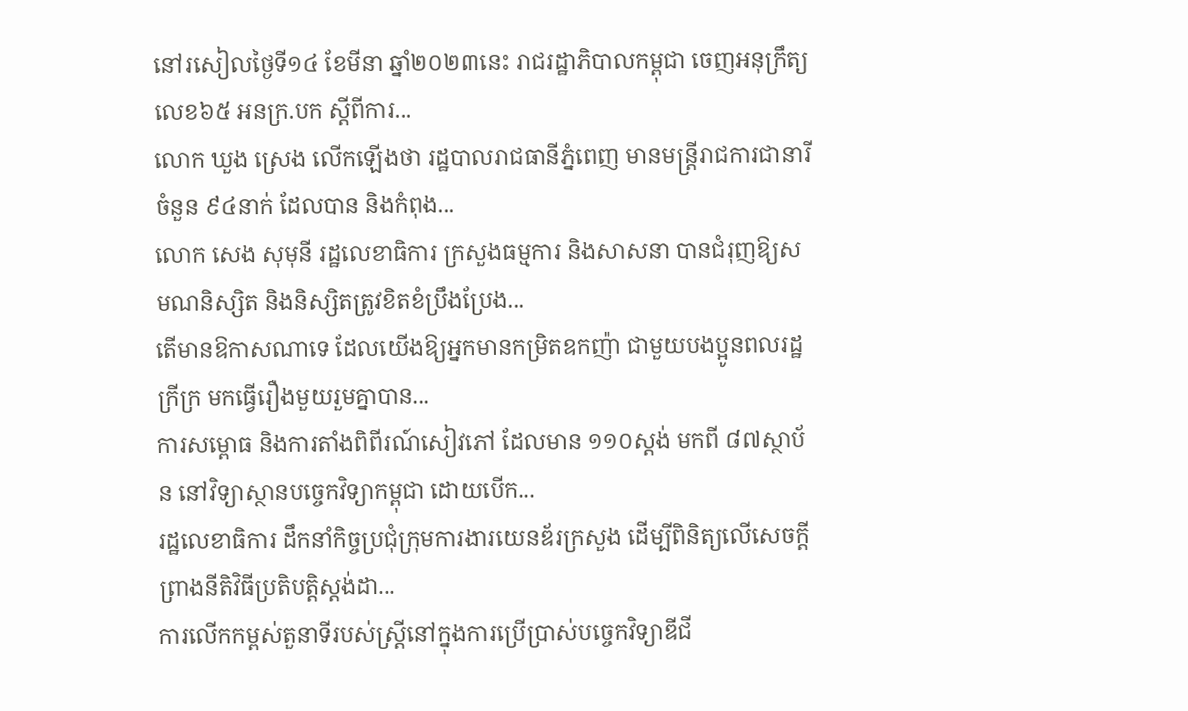នៅរសៀលថ្ងៃទី១៤ ខែមីនា ឆ្នាំ២០២៣នេះ រាជរដ្ឋាភិបាលកម្ពុជា ចេញអនុក្រឹត្យលេខ៦៥ អនក្រ.បក ស្តីពីការ...
លោក ឃួង ស្រេង លើកឡើងថា រដ្ឋបាលរាជធានីភ្នំពេញ មានមន្ត្រីរាជការជានារីចំនួន ៩៤នាក់ ដែលបាន និងកំពុង...
លោក សេង សុមុនី រដ្ឋលេខាធិការ ក្រសួងធម្មការ និងសាសនា បានជំរុញឱ្យសមណនិស្សិត និងនិស្សិតត្រូវខិតខំប្រឹងប្រែង...
តើមានឱកាសណាទេ ដែលយើងឱ្យអ្នកមានកម្រិតឧកញ៉ា ជាមួយបងប្អូនពលរដ្ឋក្រីក្រ មកធ្វើរឿងមួយរួមគ្នាបាន...
ការសម្ពោធ និងការតាំងពិពីរណ៍សៀវភៅ ដែលមាន ១១០ស្តង់ មកពី ៨៧ស្ថាប័ន នៅវិទ្យាស្ថានបច្ចេកវិទ្យាកម្ពុជា ដោយបើក...
រដ្ឋលេខាធិការ ដឹកនាំកិច្ចប្រជុំក្រុមការងារយេនឌ័រក្រសួង ដើម្បីពិនិត្យលើសេចក្តីពា្រងនីតិវិធីប្រតិបត្តិស្តង់ដា...
ការលើកកម្ពស់តួនាទីរបស់ស្រ្តីនៅក្នុងការប្រើប្រាស់បច្ចេកវិទ្យាឌីជី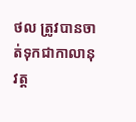ថល ត្រូវបានចាត់ទុកជាកាលានុវត្ត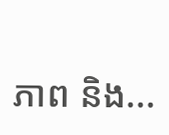ភាព និង...